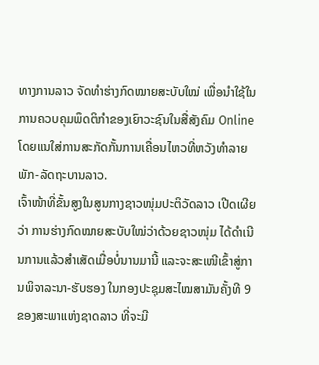ທາງການລາວ ຈັດທຳຮ່າງກົດໝາຍສະບັບໃໝ່ ເພື່ອນຳໃຊ້ໃນການຄວບຄຸມພຶດຕິກຳຂອງເຍົາວະຊົນໃນສື່ສັງຄົມ Online ໂດຍແນໃສ່ການສະກັດກັ້ນການເຄື່ອນໄຫວທີ່ຫວັງທຳລາຍພັກ-ລັດຖະບານລາວ.
ເຈົ້າໜ້າທີ່ຂັ້ນສູງໃນສູນກາງຊາວໜຸ່ມປະຕິວັດລາວ ເປີດເຜີຍວ່າ ການຮ່າງກົດໝາຍສະບັບໃໝ່ວ່າດ້ວຍຊາວໜຸ່ມ ໄດ້ດຳເນີນການແລ້ວສຳເສັດເມື່ອບໍ່ນານມານີ້ ແລະຈະສະເໜີເຂົ້າສູ່ການພິຈາລະນາ-ຮັບຮອງ ໃນກອງປະຊຸມສະໄໝສາມັນຄັ້ງທີ 9 ຂອງສະພາແຫ່ງຊາດລາວ ທີ່ຈະມີ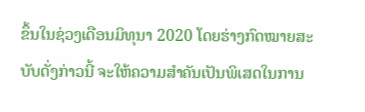ຂຶ້ນໃນຊ່ວງເດືອນມິທຸນາ 2020 ໂດຍຮ່າງກົດໝາຍສະບັບດັ່ງກ່າວນີ້ ຈະໃຫ້ຄວາມສຳຄັນເປັນພິເສດໃນການ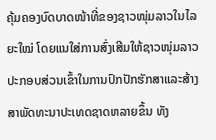ຄຸ້ມຄອງບົດບາດໜ້າທີ່ຂອງຊາວໜຸ່ມລາວໃນໄລຍະໃໝ່ ໂດຍແນໃສ່ການສົ່ງເສີມໃຫ້ຊາວໜຸ່ມລາວ ປະກອບສ່ວນເຂົ້າໃນການປົກປັກຮັກສາແລະສ້າງສາພັດທະນາປະເທດຊາດຫລາຍຂຶ້ນ ທັງ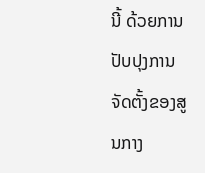ນີ້ ດ້ວຍການປັບປຸງການຈັດຕັ້ງຂອງສູນກາງ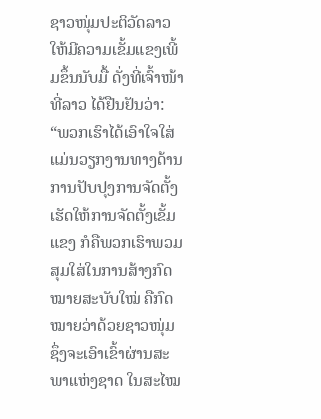ຊາວໜຸ່ມປະຕິວັດລາວ ໃຫ້ມີຄວາມເຂັ້ມແຂງເພີ້ມຂຶ້ນນັບມື້ ດັ່ງທີ່ເຈົ້າໜ້າທີ່ລາວ ໄດ້ຢືນຢັນວ່າ:
“ພວກເຮົາໄດ້ເອົາໃຈໃສ່ແມ່ນວຽກງານທາງດ້ານການປັບປຸງການຈັດຕັ້ງເຮັດໃຫ້ການຈັດຕັ້ງເຂັ້ມແຂງ ກໍຄືພວກເຮົາພວມສຸມໃສ່ໃນການສ້າງກົດໝາຍສະບັບໃໝ່ ຄືກົດໝາຍວ່າດ້ວຍຊາວໜຸ່ມ ຊຶ່ງຈະເອົາເຂົ້າຜ່ານສະພາແຫ່ງຊາດ ໃນສະໄໝ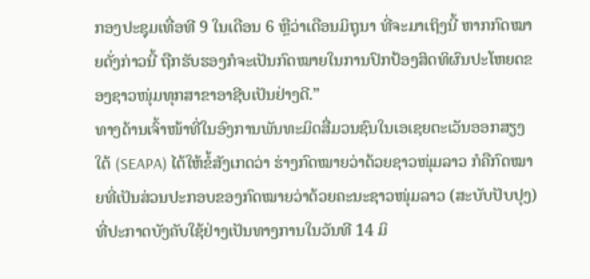ກອງປະຊຸມເທື່ອທີ 9 ໃນເດືອນ 6 ຫຼືວ່າເດືອນມິຖຸນາ ທີ່ຈະມາເຖິງນີ້ ຫາກກົດໝາຍດັ່ງກ່າວນີ້ ຖືກຮັບຮອງກໍຈະເປັນກົດໝາຍໃນການປົກປ້ອງສິດທິຜົນປະໂຫຍດຂອງຊາວໜຸ່ມທຸກສາຂາອາຊີບເປັນຢ່າງດີ.”
ທາງດ້ານເຈົ້າໜ້າທີ່ໃນອົງການພັນທະມິດສື່ມວນຊົນໃນເອເຊຍຕະເວັນອອກສຽງໃຕ້ (SEAPA) ໄດ້ໃຫ້ຂໍ້ສັງເກດວ່າ ຮ່າງກົດໝາຍວ່າດ້ວຍຊາວໜຸ່ມລາວ ກໍຄືກົດໝາຍທີ່ເປັນສ່ວນປະກອບຂອງກົດໝາຍວ່າດ້ວຍຄະນະຊາວໜຸ່ມລາວ (ສະບັບປັບປຸງ) ທີ່ປະກາດບັງຄັບໃຊ້ຢ່າງເປັນທາງການໃນວັນທີ 14 ມິ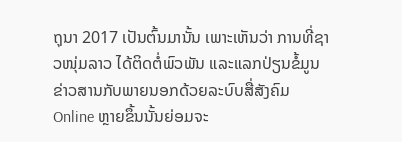ຖຸນາ 2017 ເປັນຕົ້ນມານັ້ນ ເພາະເຫັນວ່າ ການທີ່ຊາວໜຸ່ມລາວ ໄດ້ຕິດຕໍ່ພົວພັນ ແລະແລກປ່ຽນຂໍ້ມູນຂ່າວສານກັບພາຍນອກດ້ວຍລະບົບສື່ສັງຄົມ Online ຫຼາຍຂຶ້ນນັ້ນຍ່ອມຈະ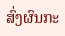ສົ່ງຜົນກະ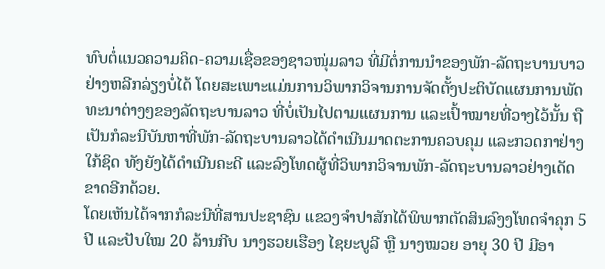ທົບຕໍ່ແນວຄວາມຄິດ-ຄວາມເຊື່ອຂອງຊາວໜຸ່ມລາວ ທີ່ມີຕໍ່ການນຳຂອງພັກ-ລັດຖະບານບາວຢ່າງຫລີກລ່ຽງບໍ່ໄດ້ ໂດຍສະເພາະແມ່ນການວິພາກວິຈານການຈັດຕັ້ງປະຕິບັດແຜນການພັດທະນາຕ່າງໆຂອງລັດຖະບານລາວ ທີ່ບໍ່ເປັນໄປຕາມແຜນການ ແລະເປົ້າໝາຍທີ່ວາງໄວ້ນັ້ນ ຖືເປັນກໍລະນີບັນຫາທີ່ພັກ-ລັດຖະບານລາວໄດ້ດຳເນີນມາດຕະການຄວບຄຸມ ແລະກວດກາຢ່າງໃກ້ຊິດ ທັງຍັງໄດ້ດຳເນີນຄະດີ ແລະລົງໂທດຜູ້ທີ່ວິພາກວິຈານພັກ-ລັດຖະບານລາວຢ່າງເດັດຂາດອີກດ້ວຍ.
ໂດຍເຫັນໄດ້ຈາກກໍລະນີທີ່ສານປະຊາຊົນ ແຂວງຈຳປາສັກໄດ້ພິພາກຕັດສິນລົງງໂທດຈຳຄຸກ 5 ປີ ແລະປັບໃໝ 20 ລ້ານກີບ ນາງຮວຍເຮືອງ ໄຊຍະບູລີ ຫຼື ນາງໝວຍ ອາຍຸ 30 ປີ ມີອາ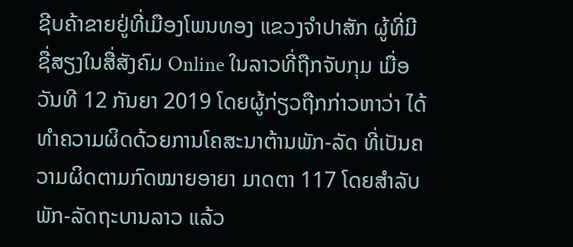ຊີບຄ້າຂາຍຢູ່ທີ່ເມືອງໂພນທອງ ແຂວງຈຳປາສັກ ຜູ້ທີ່ມີຊື່ສຽງໃນສື່ສັງຄົມ Online ໃນລາວທີ່ຖືກຈັບກຸມ ເມື່ອວັນທີ 12 ກັນຍາ 2019 ໂດຍຜູ້ກ່ຽວຖືກກ່າວຫາວ່າ ໄດ້ທຳຄວາມຜິດດ້ວຍການໂຄສະນາຕ້ານພັກ-ລັດ ທີ່ເປັນຄວາມຜິດຕາມກົດໝາຍອາຍາ ມາດຕາ 117 ໂດຍສຳລັບພັກ-ລັດຖະບານລາວ ແລ້ວ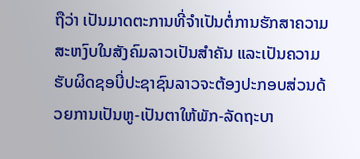ຖືວ່າ ເປັນມາດຕະການທີ່ຈຳເປັນຕໍ່ການຮັກສາຄວາມສະຫງົບໃນສັງຄົມລາວເປັນສຳຄັນ ແລະເປັນຄວາມຮັບຜິດຊອບີ່ປະຊາຊົນລາວຈະຕ້ອງປະກອບສ່ວນດ້ວຍການເປັນຫູ-ເປັນຕາໃຫ້ພັກ-ລັດຖະບາ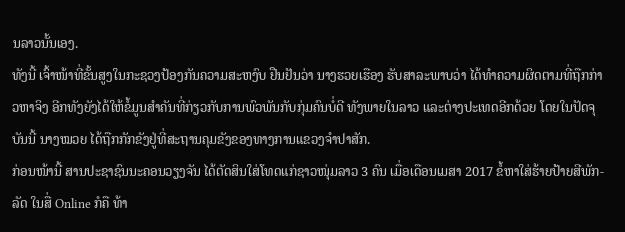ນລາວນັ້ນເອງ.
ທັງນີ້ ເຈົ້າໜ້າທີ່ຂັ້ນສູງໃນກະຊວງປ້ອງກັນຄວາມສະຫງົບ ຢືນຢັນວ່າ ນາງຮວຍເຮືອງ ຮັບສາລະພາບວ່າ ໄດ້ທຳຄວາມຜິດຕາມທີ່ຖືກກ່າວຫາຈິງ ອີກທັງຍັງໄດ້ໃຫ້ຂໍ້ມູນສຳຄັນທີ່ກ່ຽວກັບການພົວພັນກັບກຸ່ມຄົນບໍ່ດີ ທັງພາຍໃນລາວ ແລະຕ່າງປະເທດອີກດ້ວຍ ໂດຍໃນປັດຈຸບັນນີ້ ນາງໝວຍ ໄດ້ຖືກກັກຂັງຢູ່ທີ່ສະຖານຄຸມຂັງຂອງທາງການແຂວງຈຳປາສັກ.
ກ່ອນໜ້ານີ້ ສານປະຊາຊົນນະຄອນວຽງຈັນ ໄດ້ຕັດສິນໃສ່ໂທດແກ່ຊາວໜຸ່ມລາວ 3 ຄົນ ເມື່ອເດືອນເມສາ 2017 ຂໍ້ຫາໃສ່ຮ້າຍປ້າຍສີພັກ-ລັດ ໃນສື່ Online ກໍຄື ທ້າ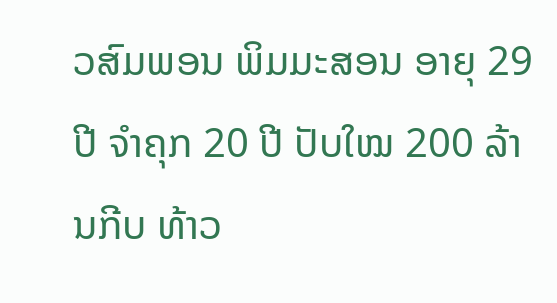ວສົມພອນ ພິມມະສອນ ອາຍຸ 29 ປີ ຈຳຄຸກ 20 ປີ ປັບໃໝ 200 ລ້ານກີບ ທ້າວ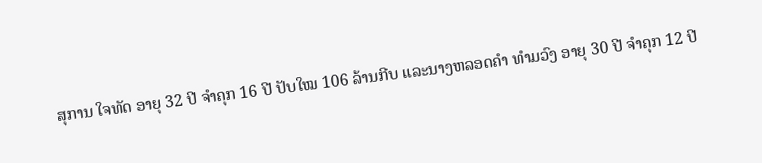ສຸການ ໃຈທັດ ອາຍຸ 32 ປີ ຈຳຄຸກ 16 ປີ ປັບໃໝ 106 ລ້ານກີບ ແລະນາງຫລອດຄຳ ທຳມວົງ ອາຍຸ 30 ປີ ຈຳຄຸກ 12 ປີ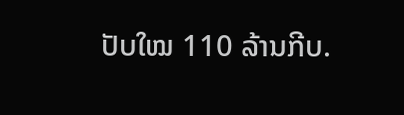ປັບໃໝ 110 ລ້ານກີບ.